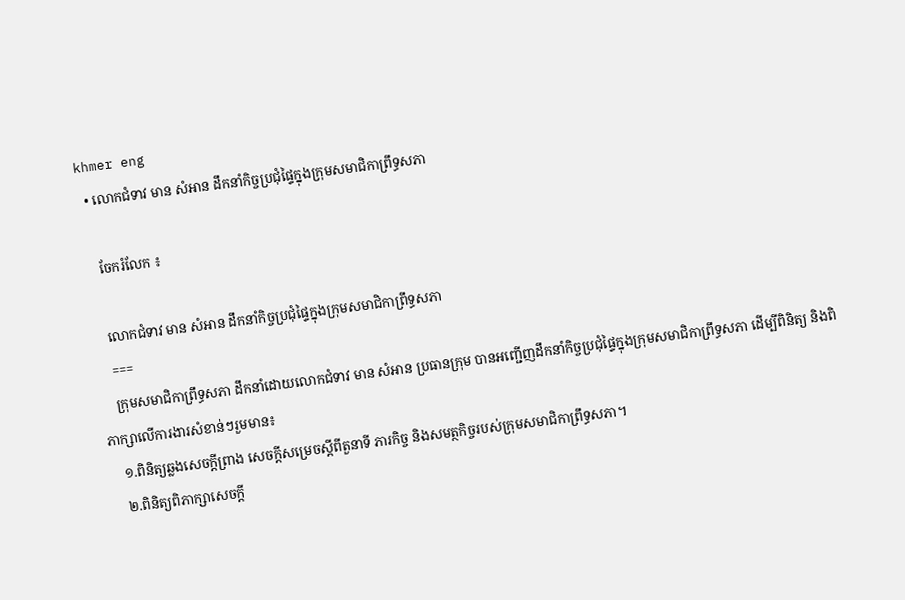khmer eng
  • លោកជំទាវ មាន សំអាន ដឹកនាំកិច្ចប្រជុំផ្ទៃក្នុងក្រុមសមាជិកាព្រឹទ្ធសភា

    ចែករំលែក ៖

    លោកជំទាវ មាន សំអាន ដឹកនាំកិច្ចប្រជុំផ្ទៃក្នុងក្រុមសមាជិកាព្រឹទ្ធសភា
    ===
    ក្រុមសមាជិកាព្រឹទ្ធសភា ដឹកនាំដោយលោកជំទាវ មាន សំអាន ប្រធានក្រុម បានអញ្ជើញដឹកនាំកិច្ចប្រជុំផ្ទៃក្នុងក្រុមសមាជិកាព្រឹទ្ធសភា ដើម្បីពិនិត្យ និងពិភាក្សាលើការងារសំខាន់ៗរួមមាន៖
    ១.ពិនិត្យឆ្លងសេចក្តីព្រាង សេចក្តីសម្រេចស្តីពីតួនាទី ភារកិច្ច និងសមត្ថកិច្ចរបស់ក្រុមសមាជិកាព្រឹទ្ធសភា។
    ២.ពិនិត្យពិភាក្សាសេចក្តី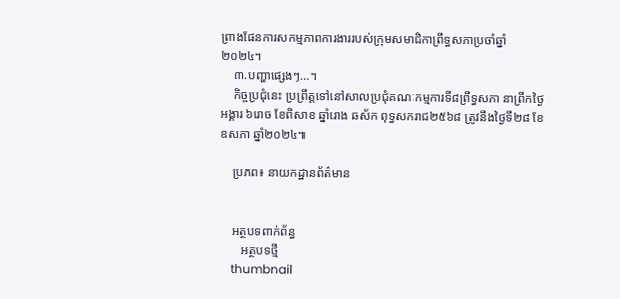ព្រាងផែនការសកម្មភាពការងាររបស់ក្រុមសមាជិកាព្រឹទ្ធសភាប្រចាំឆ្នាំ២០២៤។
    ៣.បញ្ហាផ្សេងៗ…។
    កិច្ចប្រជុំនេះ ប្រព្រឹត្តទៅនៅសាលប្រជុំគណៈកម្មការទី៨ព្រឹទ្ធសភា នាព្រឹកថ្ងៃអង្គារ ៦រោច ខែពិសាខ ឆ្នាំរោង ឆស័ក ពុទ្ធសករាជ២៥៦៨ ត្រូវនឹងថ្ងៃទី២៨ ខែឧសភា ឆ្នាំ២០២៤៕

    ប្រភព៖ នាយកដ្ឋានព័ត៌មាន


    អត្ថបទពាក់ព័ន្ធ
       អត្ថបទថ្មី
    thumbnail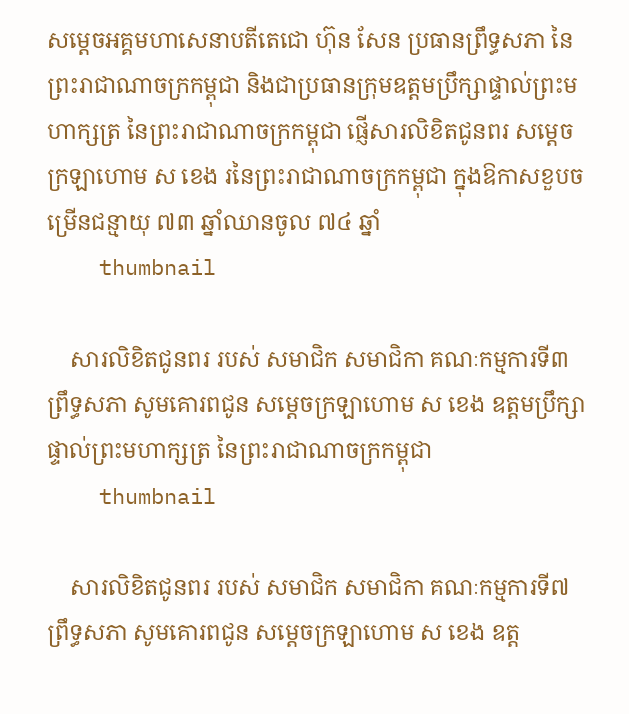សម្តេចអគ្គមហាសេនាបតីតេជោ ហ៊ុន សែន ប្រធានព្រឹទ្ធសភា នៃព្រះរាជាណាចក្រកម្ពុជា និងជាប្រធានក្រុមឧត្តមប្រឹក្សាផ្ទាល់ព្រះមហាក្សត្រ នៃព្រះរាជាណាចក្រកម្ពុជា ផ្ញើសារលិខិតជូនពរ សម្តេចក្រឡាហោម ស ខេង រនៃព្រះរាជាណាចក្រកម្ពុជា ក្នុងឱកាសខួបចម្រើនជន្មាយុ ៧៣ ឆ្នាំឈានចូល ៧៤ ឆ្នាំ
    thumbnail

    សារលិខិតជូនពរ របស់ សមាជិក សមាជិកា គណៈកម្មការទី៣ ព្រឹទ្ធសភា សូមគោរពជូន សម្តេចក្រឡាហោម ស ខេង ឧត្តមប្រឹក្សាផ្ទាល់ព្រះមហាក្សត្រ នៃព្រះរាជាណាចក្រកម្ពុជា
    thumbnail

    សារលិខិតជូនពរ របស់ សមាជិក សមាជិកា គណៈកម្មការទី៧ ព្រឹទ្ធសភា សូមគោរពជូន សម្តេចក្រឡាហោម ស ខេង ឧត្ត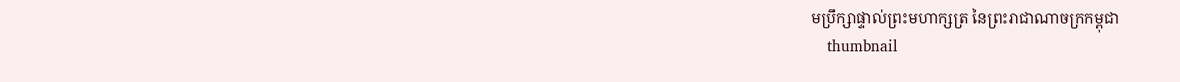មប្រឹក្សាផ្ទាល់ព្រះមហាក្សត្រ នៃព្រះរាជាណាចក្រកម្ពុជា
    thumbnail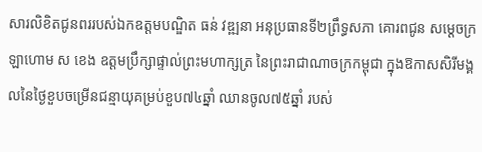សារលិខិតជូនពររបស់ឯកឧត្តមបណ្ឌិត ធន់ វឌ្ឍនា អនុប្រធានទី២ព្រឹទ្ធសភា គោរពជូន សម្តេចក្រឡាហោម ស ខេង ឧត្តមប្រឹក្សាផ្ទាល់ព្រះមហាក្សត្រ នៃព្រះរាជាណាចក្រកម្ពុជា ក្នុងឱកាសសិរីមង្គលនៃថ្ងៃខួបចម្រើនជន្មាយុគម្រប់ខួប៧៤ឆ្នាំ ឈានចូល៧៥ឆ្នាំ របស់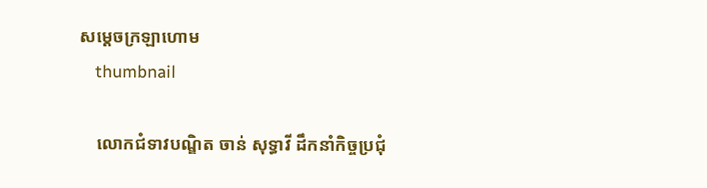សម្តេចក្រឡាហោម
    thumbnail

    លោកជំទាវបណ្ឌិត ចាន់ សុទ្ធាវី ដឹកនាំកិច្ចប្រជុំ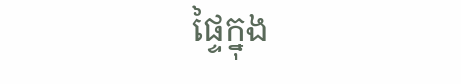ផ្ទៃក្នុង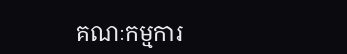គណៈកម្មការ